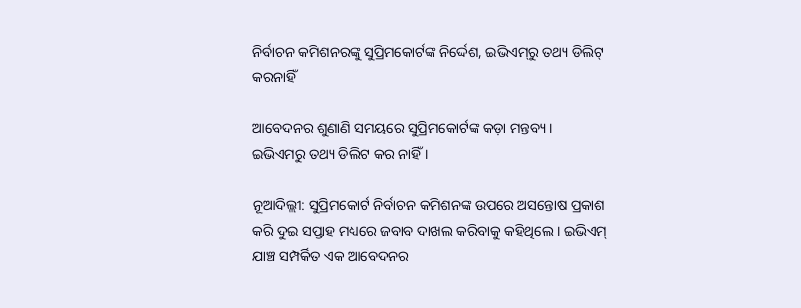ନିର୍ବାଚନ କମିଶନରଙ୍କୁ ସୁପ୍ରିମକୋର୍ଟଙ୍କ ନିର୍ଦ୍ଦେଶ, ଇଭିଏମ୍‌ରୁ ତଥ୍ୟ ଡିଲିଟ୍‌ କରନାହିଁ

ଆବେଦନର ଶୁଣାଣି ସମୟରେ ସୁପ୍ରିମକୋର୍ଟଙ୍କ କଡ଼ା ମନ୍ତବ୍ୟ । ଇଭିଏମରୁ ତଥ୍ୟ ଡିଲିଟ କର ନାହିଁ ।

ନୂଆଦିଲ୍ଲୀ: ସୁପ୍ରିମକୋର୍ଟ ନିର୍ବାଚନ କମିଶନଙ୍କ ଉପରେ ଅସନ୍ତୋଷ ପ୍ରକାଶ କରି ଦୁଇ ସପ୍ତାହ ମଧ୍ୟରେ ଜବାବ ଦାଖଲ କରିବାକୁ କହିଥିଲେ । ଇଭିଏମ୍ ଯାଞ୍ଚ ସମ୍ପର୍କିତ ଏକ ଆବେଦନର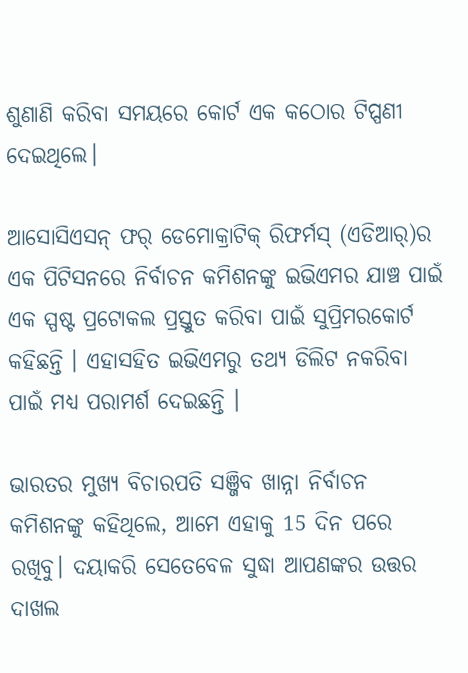ଶୁଣାଣି କରିବା ସମୟରେ କୋର୍ଟ ଏକ କଠୋର ଟିପ୍ପଣୀ ଦେଇଥିଲେ।

ଆସୋସିଏସନ୍ ଫର୍ ଡେମୋକ୍ରାଟିକ୍ ରିଫର୍ମସ୍ (ଏଡିଆର୍)ର ଏକ ପିଟିସନରେ ନିର୍ବାଚନ କମିଶନଙ୍କୁ ଇଭିଏମର ଯାଞ୍ଚ ପାଇଁ ଏକ ସ୍ପଷ୍ଟ ପ୍ରଟୋକଲ ପ୍ରସ୍ତୁତ କରିବା ପାଇଁ ସୁପ୍ରିମରକୋର୍ଟ କହିଛନ୍ତି । ଏହାସହିତ ଇଭିଏମରୁ ତଥ୍ୟ ଡିଲିଟ ନକରିବା ପାଇଁ ମଧ୍ୟ ପରାମର୍ଶ ଦେଇଛନ୍ତି ।

ଭାରତର ମୁଖ୍ୟ ବିଚାରପତି ସଞ୍ଜିବ ଖାନ୍ନା ନିର୍ବାଚନ କମିଶନଙ୍କୁ କହିଥିଲେ, ଆମେ ଏହାକୁ 15 ଦିନ ପରେ ରଖିବୁ। ଦୟାକରି ସେତେବେଳ ସୁଦ୍ଧା ଆପଣଙ୍କର ଉତ୍ତର ଦାଖଲ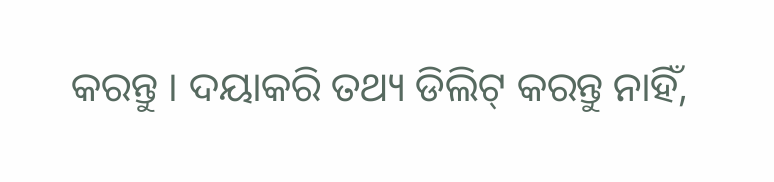କରନ୍ତୁ । ଦୟାକରି ତଥ୍ୟ ଡିଲିଟ୍ କରନ୍ତୁ ନାହିଁ,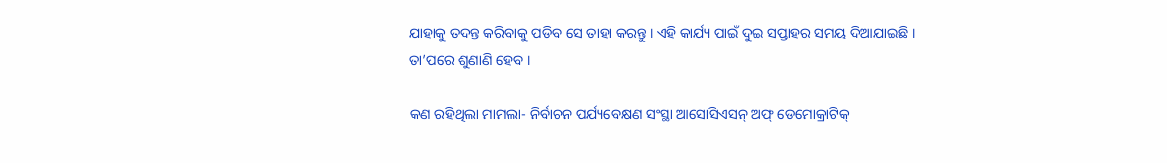ଯାହାକୁ ତଦନ୍ତ କରିବାକୁ ପଡିବ ସେ ତାହା କରନ୍ତୁ । ଏହି କାର୍ଯ୍ୟ ପାଇଁ ଦୁଇ ସପ୍ତାହର ସମୟ ଦିଆଯାଇଛି । ତା’ପରେ ଶୁଣାଣି ହେବ ।

କଣ ରହିଥିଲା ମାମଲା- ନିର୍ବାଚନ ପର୍ଯ୍ୟବେକ୍ଷଣ ସଂସ୍ଥା ଆସୋସିଏସନ୍ ଅଫ୍ ଡେମୋକ୍ରାଟିକ୍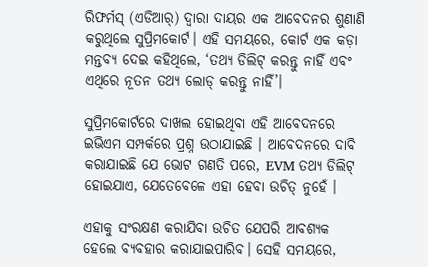ରିଫର୍ମସ୍ (ଏଡିଆର୍) ଦ୍ୱାରା ଦାୟର ଏକ ଆବେଦନର ଶୁଣାଣି କରୁଥିଲେ ସୁପ୍ରିମକୋର୍ଟ। ଏହି ସମୟରେ, କୋର୍ଟ ଏକ କଡ଼ା ମନ୍ତବ୍ୟ ଦେଇ କହିଥିଲେ, ‘ତଥ୍ୟ ଡିଲିଟ୍ କରନ୍ତୁ ନାହିଁ ଏବଂ ଏଥିରେ ନୂତନ ତଥ୍ୟ ଲୋଡ୍ କରନ୍ତୁ ନାହିଁ’।

ସୁପ୍ରିମକୋର୍ଟରେ ଦାଖଲ ହୋଇଥିବା ଏହି ଆବେଦନରେ ଇଭିଏମ ସମ୍ପର୍କରେ ପ୍ରଶ୍ନ ଉଠାଯାଇଛି । ଆବେଦନରେ ଦାବି କରାଯାଇଛି ଯେ ଭୋଟ ଗଣତି ପରେ, EVM ତଥ୍ୟ ଡିଲିଟ୍ ହୋଇଯାଏ, ଯେତେବେଳେ ଏହା ହେବା ଉଚିତ୍ ନୁହେଁ ।

ଏହାକୁ ସଂରକ୍ଷଣ କରାଯିବା ଉଚିତ ଯେପରି ଆବଶ୍ୟକ ହେଲେ ବ୍ୟବହାର କରାଯାଇପାରିବ। ସେହି ସମୟରେ,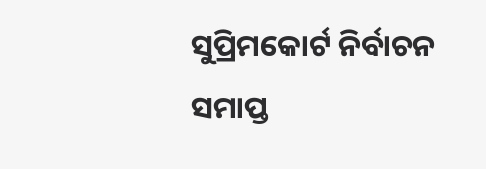ସୁପ୍ରିମକୋର୍ଟ ନିର୍ବାଚନ ସମାପ୍ତ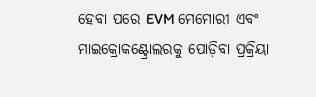ହେବା ପରେ EVM ମେମୋରୀ ଏବଂ ମାଇକ୍ରୋକଣ୍ଟ୍ରୋଲରକୁ ପୋଡ଼ିବା ପ୍ରକ୍ରିୟା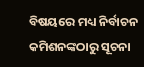ବିଷୟରେ ମଧ୍ୟ ନିର୍ବାଚନ କମିଶନଙ୍କଠାରୁ ସୂଚନା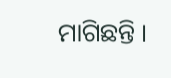ମାଗିଛନ୍ତି ।